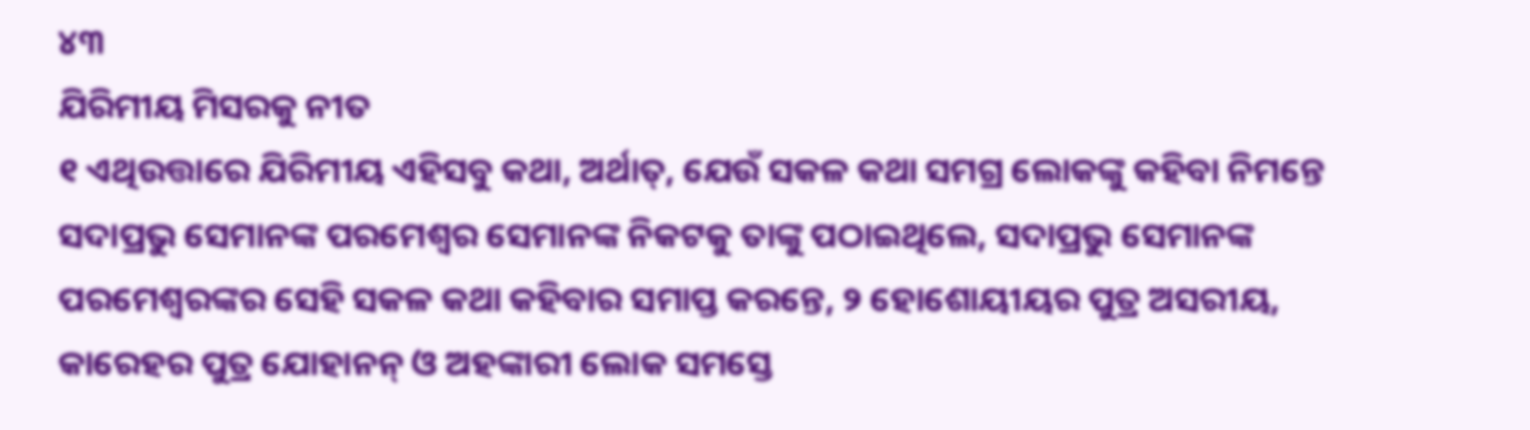୪୩
ଯିରିମୀୟ ମିସରକୁ ନୀତ
୧ ଏଥିଉତ୍ତାରେ ଯିରିମୀୟ ଏହିସବୁ କଥା, ଅର୍ଥାତ୍, ଯେଉଁ ସକଳ କଥା ସମଗ୍ର ଲୋକଙ୍କୁ କହିବା ନିମନ୍ତେ ସଦାପ୍ରଭୁ ସେମାନଙ୍କ ପରମେଶ୍ୱର ସେମାନଙ୍କ ନିକଟକୁ ତାଙ୍କୁ ପଠାଇଥିଲେ, ସଦାପ୍ରଭୁ ସେମାନଙ୍କ ପରମେଶ୍ୱରଙ୍କର ସେହି ସକଳ କଥା କହିବାର ସମାପ୍ତ କରନ୍ତେ, ୨ ହୋଶୋୟୀୟର ପୁତ୍ର ଅସରୀୟ, କାରେହର ପୁତ୍ର ଯୋହାନନ୍ ଓ ଅହଙ୍କାରୀ ଲୋକ ସମସ୍ତେ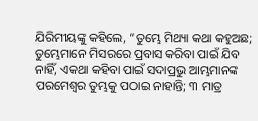ଯିରିମୀୟଙ୍କୁ କହିଲେ, “ତୁମ୍ଭେ ମିଥ୍ୟା କଥା କହୁଅଛ; ତୁମ୍ଭେମାନେ ମିସରରେ ପ୍ରବାସ କରିବା ପାଇଁ ଯିବ ନାହିଁ, ଏକଥା କହିବା ପାଇଁ ସଦାପ୍ରଭୁ ଆମ୍ଭମାନଙ୍କ ପରମେଶ୍ୱର ତୁମ୍ଭକୁ ପଠାଇ ନାହାନ୍ତି; ୩ ମାତ୍ର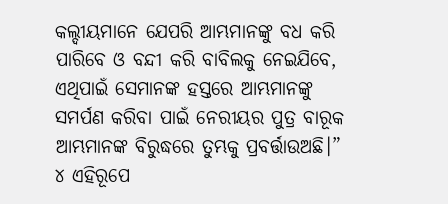କଲ୍ଦୀୟମାନେ ଯେପରି ଆମ୍ଭମାନଙ୍କୁ ବଧ କରି ପାରିବେ ଓ ବନ୍ଦୀ କରି ବାବିଲକୁ ନେଇଯିବେ, ଏଥିପାଇଁ ସେମାନଙ୍କ ହସ୍ତରେ ଆମ୍ଭମାନଙ୍କୁ ସମର୍ପଣ କରିବା ପାଇଁ ନେରୀୟର ପୁତ୍ର ବାରୂକ ଆମ୍ଭମାନଙ୍କ ବିରୁଦ୍ଧରେ ତୁମ୍ଭକୁ ପ୍ରବର୍ତ୍ତାଉଅଛି।”
୪ ଏହିରୂପେ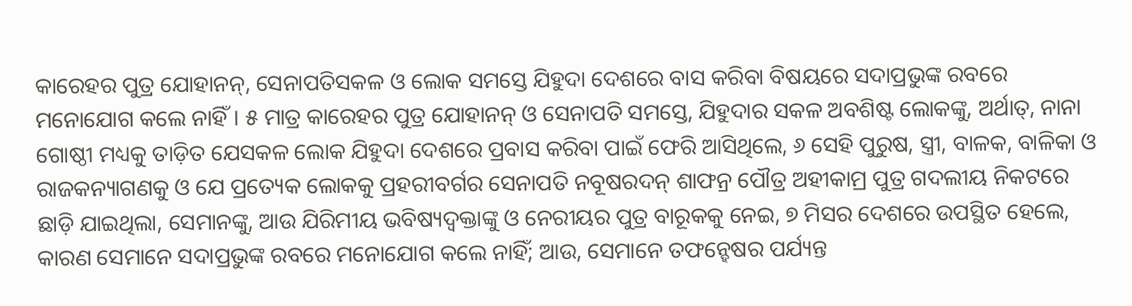କାରେହର ପୁତ୍ର ଯୋହାନନ୍, ସେନାପତିସକଳ ଓ ଲୋକ ସମସ୍ତେ ଯିହୁଦା ଦେଶରେ ବାସ କରିବା ବିଷୟରେ ସଦାପ୍ରଭୁଙ୍କ ରବରେ ମନୋଯୋଗ କଲେ ନାହିଁ। ୫ ମାତ୍ର କାରେହର ପୁତ୍ର ଯୋହାନନ୍ ଓ ସେନାପତି ସମସ୍ତେ, ଯିହୁଦାର ସକଳ ଅବଶିଷ୍ଟ ଲୋକଙ୍କୁ, ଅର୍ଥାତ୍, ନାନା ଗୋଷ୍ଠୀ ମଧ୍ୟକୁ ତାଡ଼ିତ ଯେସକଳ ଲୋକ ଯିହୁଦା ଦେଶରେ ପ୍ରବାସ କରିବା ପାଇଁ ଫେରି ଆସିଥିଲେ, ୬ ସେହି ପୁରୁଷ, ସ୍ତ୍ରୀ, ବାଳକ, ବାଳିକା ଓ ରାଜକନ୍ୟାଗଣକୁ ଓ ଯେ ପ୍ରତ୍ୟେକ ଲୋକକୁ ପ୍ରହରୀବର୍ଗର ସେନାପତି ନବୂଷରଦନ୍ ଶାଫନ୍ର ପୌତ୍ର ଅହୀକାମ୍ର ପୁତ୍ର ଗଦଲୀୟ ନିକଟରେ ଛାଡ଼ି ଯାଇଥିଲା, ସେମାନଙ୍କୁ, ଆଉ ଯିରିମୀୟ ଭବିଷ୍ୟଦ୍ବକ୍ତାଙ୍କୁ ଓ ନେରୀୟର ପୁତ୍ର ବାରୂକକୁ ନେଇ, ୭ ମିସର ଦେଶରେ ଉପସ୍ଥିତ ହେଲେ, କାରଣ ସେମାନେ ସଦାପ୍ରଭୁଙ୍କ ରବରେ ମନୋଯୋଗ କଲେ ନାହିଁ; ଆଉ, ସେମାନେ ତଫନ୍ହେଷର ପର୍ଯ୍ୟନ୍ତ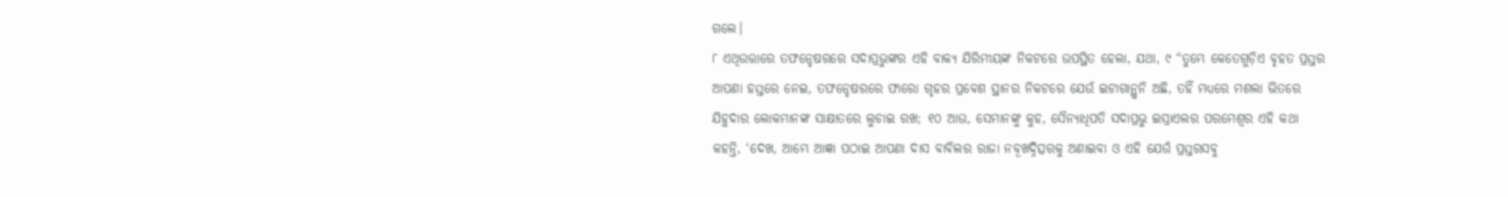ଗଲେ।
୮ ଏଥିଉତ୍ତାରେ ତଫନ୍ହେଷରରେ ସଦାପ୍ରଭୁଙ୍କର ଏହି ବାକ୍ୟ ଯିରିମୀୟଙ୍କ ନିକଟରେ ଉପସ୍ଥିତ ହେଲା, ଯଥା, ୯ “ତୁମ୍ଭେ କେତେଗୁଡ଼ିଏ ବୃହତ ପ୍ରସ୍ତର ଆପଣା ହସ୍ତରେ ନେଇ, ତଫନ୍ହେଷରରେ ଫାରୋ ଗୃହର ପ୍ରବେଶ ସ୍ଥାନର ନିକଟରେ ଯେଉଁ ଇଟାଗାନ୍ଥୁନି ଅଛି, ତହିଁ ମଧ୍ୟରେ ମଶଲା ଭିତରେ ଯିହୁଦାର ଲୋକମାନଙ୍କ ସାକ୍ଷାତରେ ଲୁଚାଇ ରଖ; ୧୦ ଆଉ, ସେମାନଙ୍କୁ କୁହ, ସୈନ୍ୟାଧିପତି ସଦାପ୍ରଭୁ ଇସ୍ରାଏଲର ପରମେଶ୍ୱର ଏହି କଥା କହନ୍ତି, ‘ଦେଖ, ଆମ୍ଭେ ଆଜ୍ଞା ପଠାଇ ଆପଣା ଦାସ ବାବିଲର ରାଜା ନବୂଖଦ୍ନିତ୍ସରକୁ ଅଣାଇବା ଓ ଏହି ଯେଉଁ ପ୍ରସ୍ତରସବୁ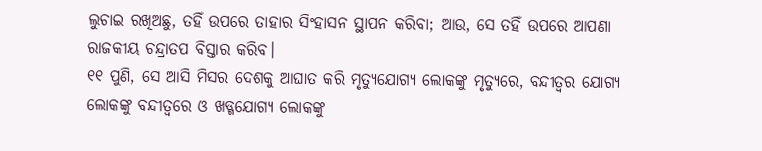ଲୁଚାଇ ରଖିଅଛୁ, ତହିଁ ଉପରେ ତାହାର ସିଂହାସନ ସ୍ଥାପନ କରିବା; ଆଉ, ସେ ତହିଁ ଉପରେ ଆପଣା ରାଜକୀୟ ଚନ୍ଦ୍ରାତପ ବିସ୍ତାର କରିବ।
୧୧ ପୁଣି, ସେ ଆସି ମିସର ଦେଶକୁ ଆଘାତ କରି ମୃତ୍ୟୁଯୋଗ୍ୟ ଲୋକଙ୍କୁ ମୃତ୍ୟୁରେ, ବନ୍ଦୀତ୍ୱର ଯୋଗ୍ୟ ଲୋକଙ୍କୁ ବନ୍ଦୀତ୍ୱରେ ଓ ଖଡ୍ଗଯୋଗ୍ୟ ଲୋକଙ୍କୁ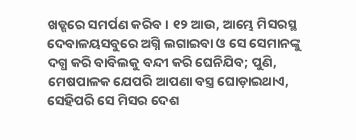ଖଡ୍ଗରେ ସମର୍ପଣ କରିବ। ୧୨ ଆଉ, ଆମ୍ଭେ ମିସରସ୍ଥ ଦେବାଳୟସବୁରେ ଅଗ୍ନି ଲଗାଇବା ଓ ସେ ସେମାନଙ୍କୁ ଦଗ୍ଧ କରି ବାବିଲକୁ ବନ୍ଦୀ କରି ଘେନିଯିବ; ପୁଣି, ମେଷପାଳକ ଯେପରି ଆପଣା ବସ୍ତ୍ର ଘୋଡ଼ାଇଥାଏ, ସେହିପରି ସେ ମିସର ଦେଶ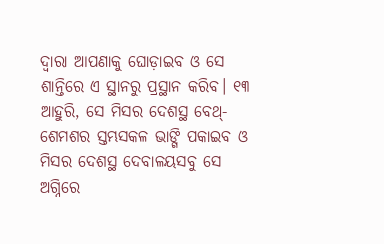ଦ୍ୱାରା ଆପଣାକୁ ଘୋଡ଼ାଇବ ଓ ସେ ଶାନ୍ତିରେ ଏ ସ୍ଥାନରୁ ପ୍ରସ୍ଥାନ କରିବ। ୧୩ ଆହୁରି, ସେ ମିସର ଦେଶସ୍ଥ ବେଥ୍-ଶେମଶର ସ୍ତମ୍ଭସକଳ ଭାଙ୍ଗି ପକାଇବ ଓ ମିସର ଦେଶସ୍ଥ ଦେବାଳୟସବୁ ସେ ଅଗ୍ନିରେ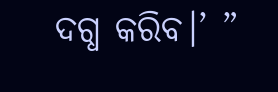ଦଗ୍ଧ କରିବ।’ ”